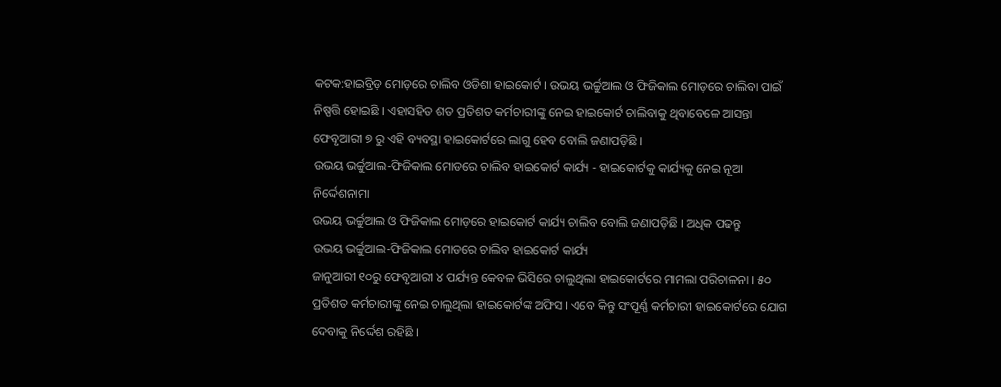କଟକ:ହାଇବ୍ରିଡ଼ ମୋଡ଼ରେ ଚାଲିବ ଓଡିଶା ହାଇକୋର୍ଟ । ଉଭୟ ଭର୍ଚ୍ଚୁଆଲ ଓ ଫିଜିକାଲ ମୋଡ଼ରେ ଚାଲିବା ପାଇଁ ନିଷ୍ପତ୍ତି ହୋଇଛି । ଏହାସହିତ ଶତ ପ୍ରତିଶତ କର୍ମଚାରୀଙ୍କୁ ନେଇ ହାଇକୋର୍ଟ ଚାଲିବାକୁ ଥିବାବେଳେ ଆସନ୍ତା ଫେବୃଆରୀ ୭ ରୁ ଏହି ବ୍ୟବସ୍ଥା ହାଇକୋର୍ଟରେ ଲାଗୁ ହେବ ବୋଲି ଜଣାପଡ଼ିଛି ।
ଉଭୟ ଭର୍ଚ୍ଚୁଆଲ-ଫିଜିକାଲ ମୋଡରେ ଚାଲିବ ହାଇକୋର୍ଟ କାର୍ଯ୍ୟ - ହାଇକୋର୍ଟକୁ କାର୍ଯ୍ୟକୁ ନେଇ ନୂଆ ନିର୍ଦ୍ଦେଶନାମା
ଉଭୟ ଭର୍ଚ୍ଚୁଆଲ ଓ ଫିଜିକାଲ ମୋଡ଼ରେ ହାଇକୋର୍ଟ କାର୍ଯ୍ୟ ଚାଲିବ ବୋଲି ଜଣାପଡ଼ିଛି । ଅଧିକ ପଢନ୍ତୁ
ଉଭୟ ଭର୍ଚ୍ଚୁଆଲ-ଫିଜିକାଲ ମୋଡରେ ଚାଲିବ ହାଇକୋର୍ଟ କାର୍ଯ୍ୟ
ଜାନୁଆରୀ ୧୦ରୁ ଫେବୃଆରୀ ୪ ପର୍ଯ୍ୟନ୍ତ କେବଳ ଭିସିରେ ଚାଲୁଥିଲା ହାଇକୋର୍ଟରେ ମାମଲା ପରିଚାଳନା । ୫୦ ପ୍ରତିଶତ କର୍ମଚାରୀଙ୍କୁ ନେଇ ଚାଲୁଥିଲା ହାଇକୋର୍ଟଙ୍କ ଅଫିସ । ଏବେ କିନ୍ତୁ ସଂପୂର୍ଣ୍ଣ କର୍ମଚାରୀ ହାଇକୋର୍ଟରେ ଯୋଗ ଦେବାକୁ ନିର୍ଦ୍ଦେଶ ରହିଛି ।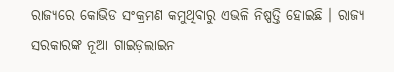ରାଜ୍ୟରେ କୋଭିଡ ସଂକ୍ରମଣ କମୁଥିବାରୁ ଏଭଳି ନିଷ୍ପତ୍ତି ହୋଇଛି । ରାଜ୍ୟ ସରକାରଙ୍କ ନୂଆ ଗାଇଡ଼ଲାଇନ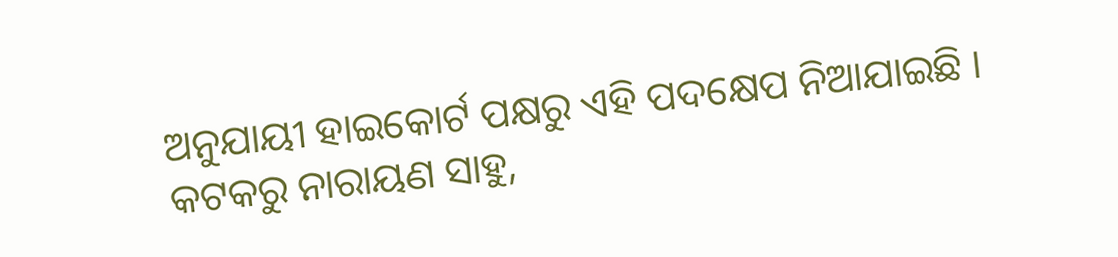ଅନୁଯାୟୀ ହାଇକୋର୍ଟ ପକ୍ଷରୁ ଏହି ପଦକ୍ଷେପ ନିଆଯାଇଛି ।
କଟକରୁ ନାରାୟଣ ସାହୁ,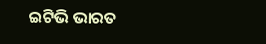ଇଟିଭି ଭାରତ